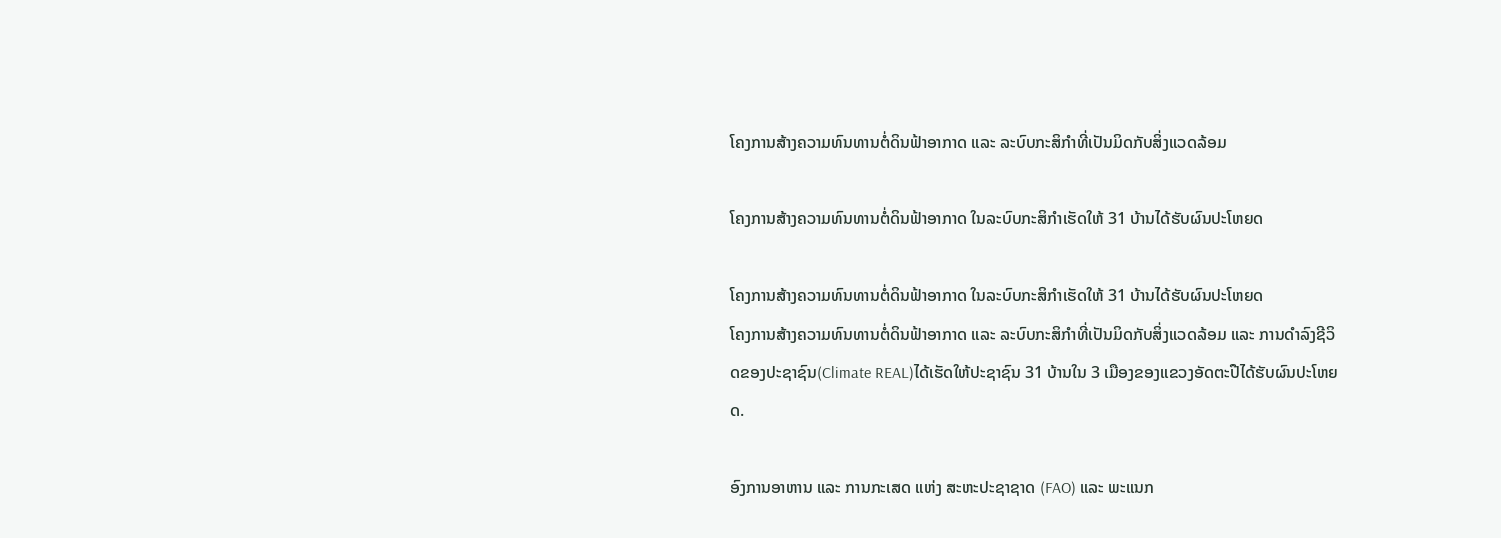ໂຄງການສ້າງຄວາມທົນທານຕໍ່ດິນຟ້າອາກາດ ແລະ ລະບົບກະສິກໍາທີ່ເປັນມິດກັບສິ່ງແວດລ້ອມ

ໂຄງການສ້າງຄວາມທົນທານຕໍ່ດິນຟ້າອາກາດ ໃນລະບົບກະສິກໍາເຮັດໃຫ້ 31 ບ້ານໄດ້ຮັບຜົນປະໂຫຍດ

ໂຄງການສ້າງຄວາມທົນທານຕໍ່ດິນຟ້າອາກາດ ໃນລະບົບກະສິກໍາເຮັດໃຫ້ 31 ບ້ານໄດ້ຮັບຜົນປະໂຫຍດ
ໂຄງການສ້າງຄວາມທົນທານຕໍ່ດິນຟ້າອາກາດ ແລະ ລະບົບກະສິກໍາທີ່ເປັນມິດກັບສິ່ງແວດລ້ອມ ແລະ ການດຳລົງຊີວິດຂອງປະຊາຊົນ(Climate REAL)ໄດ້ເຮັດໃຫ້ປະຊາຊົນ 31 ບ້ານໃນ 3 ເມືອງຂອງແຂວງອັດຕະປືໄດ້ຮັບຜົນປະໂຫຍດ.

ອົງການອາຫານ ແລະ ການກະເສດ ແຫ່ງ ສະຫະປະຊາຊາດ (FAO) ແລະ ພະແນກ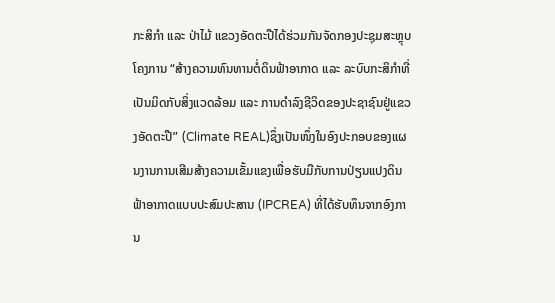ກະສິກຳ ແລະ ປ່າໄມ້ ແຂວງອັດຕະປືໄດ້ຮ່ວມກັນຈັດກອງປະຊຸມສະຫຼຸບໂຄງການ “ສ້າງຄວາມທົນທານຕໍ່ດິນຟ້າອາກາດ ແລະ ລະບົບກະສິກໍາທີ່ເປັນມິດກັບສິ່ງແວດລ້ອມ ແລະ ການດຳລົງຊີວິດຂອງປະຊາຊົນຢູ່ແຂວງອັດຕະປື” (Climate REAL)ຊຶ່ງເປັນໜຶ່ງໃນອົງປະກອບຂອງແຜນງານການເສີມສ້າງຄວາມເຂັ້ມແຂງເພື່ອຮັບມືກັບການປ່ຽນແປງດິນຟ້າອາກາດແບບປະສົມປະສານ (IPCREA) ທີ່ໄດ້ຮັບທຶນຈາກອົງການ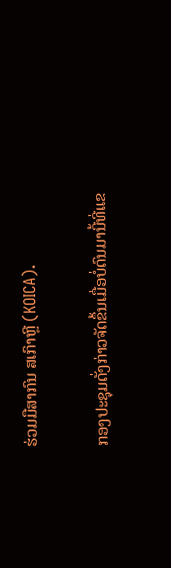ຮ່ວມມືສາກົນ ສເກົາຫຼີ (KOICA).

ກອງປະຊຸມດັ່ງກ່າວຈັດຂຶ້ນເມື່ອບໍ່ດົນມານີ້ທີ່ແຂ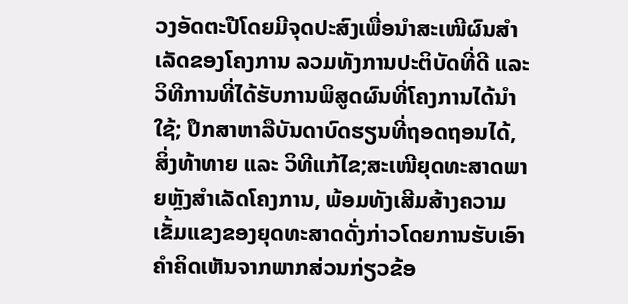ວງອັດຕະປືໂດຍມີຈຸດປະສົງເພື່ອນຳສະເໜີຜົນສຳເລັດຂອງໂຄງການ ລວມທັງການປະຕິບັດທີ່ດີ ແລະ ວິທີການທີ່ໄດ້ຮັບການພິສູດຜົນທີ່ໂຄງການໄດ້ນຳໃຊ້; ປຶກສາຫາລືບັນດາບົດຮຽນທີ່ຖອດຖອນໄດ້, ສິ່ງທ້າທາຍ ແລະ ວິທີແກ້ໄຂ;ສະເໜີຍຸດທະສາດພາຍຫຼັງສຳເລັດໂຄງການ, ພ້ອມທັງເສີມສ້າງຄວາມເຂັ້ມແຂງຂອງຍຸດທະສາດດັ່ງກ່າວໂດຍການຮັບເອົາຄໍາຄິດເຫັນຈາກພາກສ່ວນກ່ຽວຂ້ອ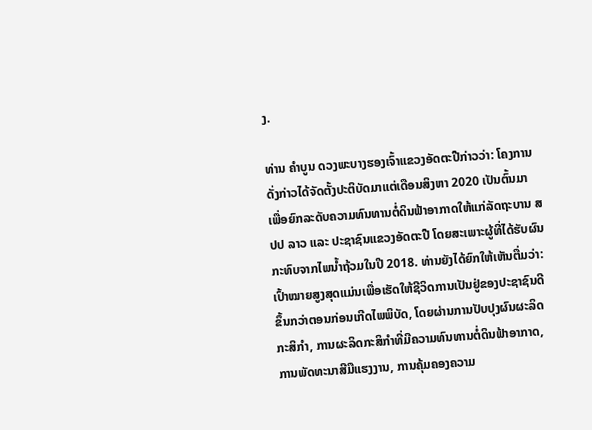ງ.

ທ່ານ ຄໍາບູນ ດວງພະບາງຮອງເຈົ້າແຂວງອັດຕະປືກ່າວວ່າ: ໂຄງການດັ່ງກ່າວໄດ້ຈັດຕັ້ງປະຕິບັດມາແຕ່ເດືອນສິງຫາ 2020 ເປັນຕົ້ນມາ ເພື່ອຍົກລະດັບຄວາມທົນທານຕໍ່ດິນຟ້າອາກາດໃຫ້ແກ່ລັດຖະບານ ສປປ ລາວ ແລະ ປະຊາຊົນແຂວງອັດຕະປື ໂດຍສະເພາະຜູ້ທີ່ໄດ້ຮັບຜົນກະທົບຈາກໄພນໍ້າຖ້ວມໃນປີ 2018. ທ່ານຍັງໄດ້ຍົກໃຫ້ເຫັນຕື່ມວ່າ:ເປົ້າໝາຍສູງສຸດແມ່ນເພື່ອເຮັດໃຫ້ຊີວິດການເປັນຢູ່ຂອງປະຊາຊົນດີຂຶ້ນກວ່າຕອນກ່ອນເກີດໄພພິບັດ, ໂດຍຜ່ານການປັບປຸງຜົນຜະລິດກະສິກໍາ, ການຜະລິດກະສິກໍາທີ່ມີຄວາມທົນທານຕໍ່ດິນຟ້າອາກາດ, ການພັດທະນາສີມືແຮງງານ, ການຄຸ້ມຄອງຄວາມ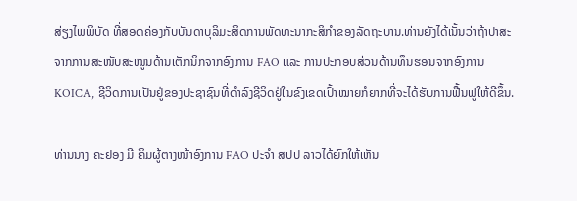ສ່ຽງໄພພິບັດ ທີ່ສອດຄ່ອງກັບບັນດາບຸລິມະສິດການພັດທະນາກະສິກໍາຂອງລັດຖະບານ.ທ່ານຍັງໄດ້ເນັ້ນວ່າຖ້າປາສະຈາກການສະໜັບສະໜູນດ້ານເຕັກນິກຈາກອົງການ FAO ແລະ ການປະກອບສ່ວນດ້ານທຶນຮອນຈາກອົງການ KOICA, ຊີວິດການເປັນຢູ່ຂອງປະຊາຊົນທີ່ດຳລົງຊີວິດຢູ່ໃນຂົງເຂດເປົ້າໝາຍກໍຍາກທີ່ຈະໄດ້ຮັບການຟື້ນຟູໃຫ້ດີຂຶ້ນ.

ທ່ານນາງ ຄະຢອງ ມີ ຄິມຜູ້ຕາງໜ້າອົງການ FAO ປະຈຳ ສປປ ລາວໄດ້ຍົກໃຫ້ເຫັນ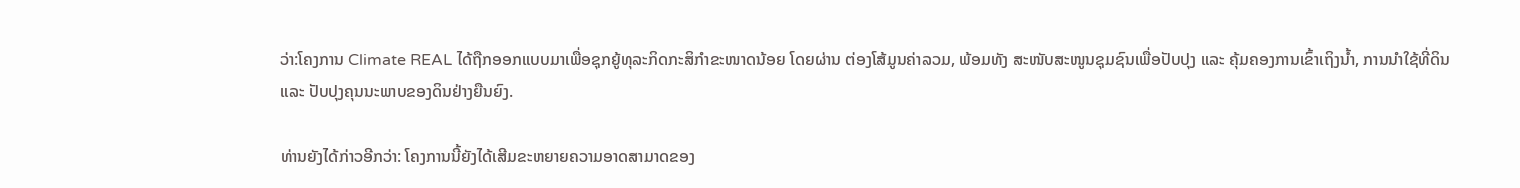ວ່າ:ໂຄງການ Climate REAL ໄດ້ຖືກອອກແບບມາເພື່ອຊຸກຍູ້ທຸລະກິດກະສິກຳຂະໜາດນ້ອຍ ໂດຍຜ່ານ ຕ່ອງໂສ້ມູນຄ່າລວມ, ພ້ອມທັງ ສະໜັບສະໜູນຊຸມຊົນເພື່ອປັບປຸງ ແລະ ຄຸ້ມຄອງການເຂົ້າເຖິງນໍ້າ, ການນຳໃຊ້ທີ່ດິນ ແລະ ປັບປຸງຄຸນນະພາບຂອງດິນຢ່າງຍືນຍົງ.

ທ່ານຍັງໄດ້ກ່າວອີກວ່າ: ໂຄງການນີ້ຍັງໄດ້ເສີມຂະຫຍາຍຄວາມອາດສາມາດຂອງ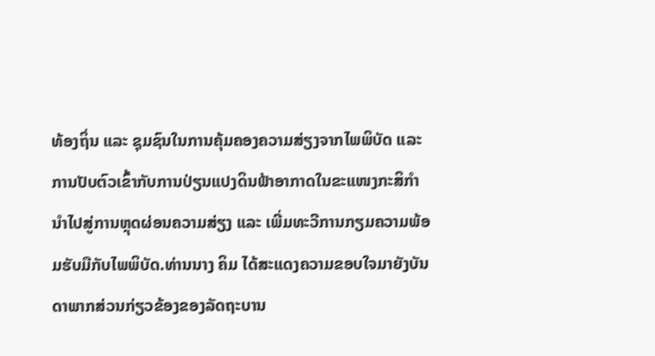ທ້ອງຖິ່ນ ແລະ ຊຸມຊົນໃນການຄຸ້ມຄອງຄວາມສ່ຽງຈາກໄພພິບັດ ແລະ ການປັບຕົວເຂົ້າກັບການປ່ຽນແປງດິນຟ້າອາກາດໃນຂະແໜງກະສິກຳນໍາໄປສູ່ການຫຼຸດຜ່ອນຄວາມສ່ຽງ ແລະ ເພີ່ມທະວີການກຽມຄວາມພ້ອມຮັບມືກັບໄພພິບັດ.ທ່ານນາງ ຄິມ ໄດ້ສະແດງຄວາມຂອບໃຈມາຍັງບັນດາພາກສ່ວນກ່ຽວຂ້ອງຂອງລັດຖະບານ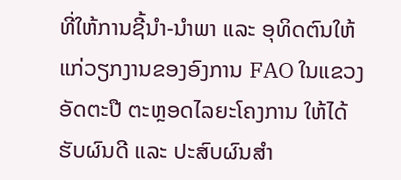ທີ່ໃຫ້ການຊີ້ນໍາ-ນໍາພາ ແລະ ອຸທິດຕົນໃຫ້ແກ່ວຽກງານຂອງອົງການ FAO ໃນແຂວງອັດຕະປື ຕະຫຼອດໄລຍະໂຄງການ ໃຫ້ໄດ້ຮັບຜົນດີ ແລະ ປະສົບຜົນສໍາ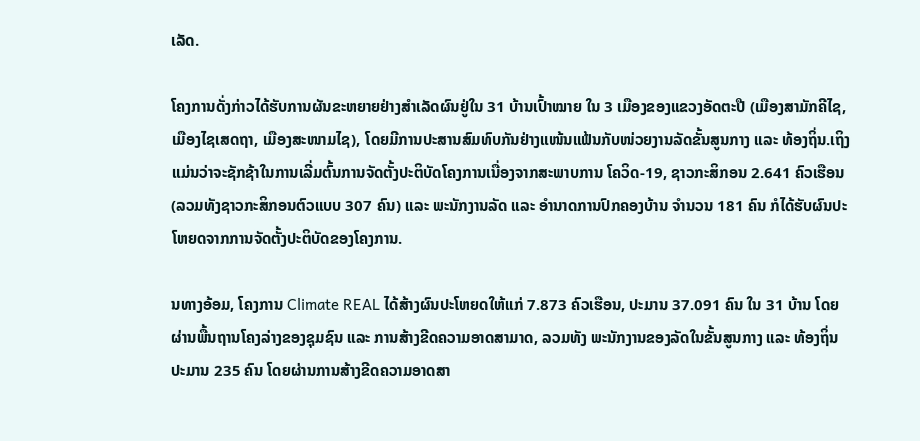ເລັດ.

ໂຄງການດັ່ງກ່າວໄດ້ຮັບການຜັນຂະຫຍາຍຢ່າງສຳເລັດຜົນຢູ່ໃນ 31 ບ້ານເປົ້າໝາຍ ໃນ 3 ເມືອງຂອງແຂວງອັດຕະປື (ເມືອງສາມັກຄີໄຊ, ເມືອງໄຊເສດຖາ, ເມືອງສະໜາມໄຊ), ໂດຍມີການປະສານສົມທົບກັນຢ່າງແໜ້ນແຟ້ນກັບໜ່ວຍງານລັດຂັ້ນສູນກາງ ແລະ ທ້ອງຖິ່ນ.ເຖິງແມ່ນວ່າຈະຊັກຊ້າໃນການເລີ່ມຕົ້ນການຈັດຕັ້ງປະຕິບັດໂຄງການເນື່ອງຈາກສະພາບການ ໂຄວິດ-19, ຊາວກະສິກອນ 2.641 ຄົວເຮືອນ (ລວມທັງຊາວກະສິກອນຕົວແບບ 307 ຄົນ) ແລະ ພະນັກງານລັດ ແລະ ອໍານາດການປົກຄອງບ້ານ ຈໍານວນ 181 ຄົນ ກໍໄດ້ຮັບຜົນປະໂຫຍດຈາກການຈັດຕັ້ງປະຕິບັດຂອງໂຄງການ.

ນທາງອ້ອມ, ໂຄງການ Climate REAL ໄດ້ສ້າງຜົນປະໂຫຍດໃຫ້ແກ່ 7.873 ຄົວເຮືອນ, ປະມານ 37.091 ຄົນ ໃນ 31 ບ້ານ ໂດຍຜ່ານພື້ນຖານໂຄງລ່າງຂອງຊຸມຊົນ ແລະ ການສ້າງຂີດຄວາມອາດສາມາດ, ລວມທັງ ພະນັກງານຂອງລັດໃນຂັ້ນສູນກາງ ແລະ ທ້ອງຖິ່ນປະມານ 235 ຄົນ ໂດຍຜ່ານການສ້າງຂີດຄວາມອາດສາ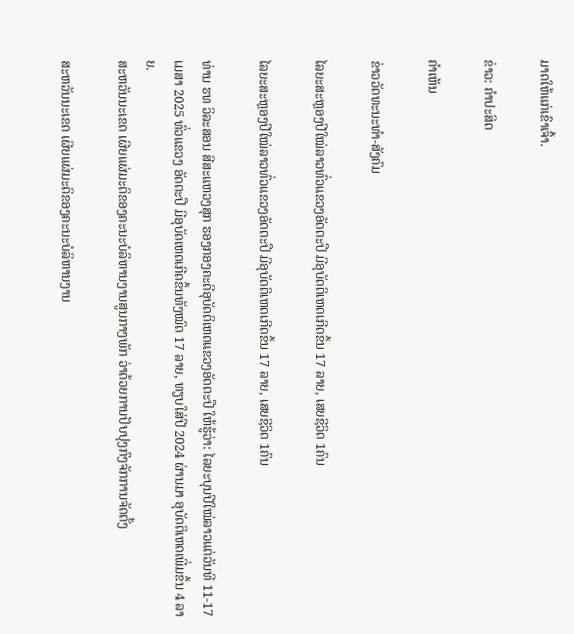ມາດໃຫ້ແກ່ເຂົາເຈົ້າ.

ຂ່າວ: ຄຳປະສິດ

ຄໍາເຫັນ

ຂ່າວວັດທະນະທຳ-ສັງຄົມ

ໄລຍະສະຫຼອງປີໃໝ່ລາວທົ່ວແຂວງອັດຕະປື ມີອຸບັດຕິເຫດເກີດຂຶ້ນ 17 ລາຍ, ເສຍຊີວິດ 1ຄົນ

ໄລຍະສະຫຼອງປີໃໝ່ລາວທົ່ວແຂວງອັດຕະປື ມີອຸບັດຕິເຫດເກີດຂຶ້ນ 17 ລາຍ, ເສຍຊີວິດ 1ຄົນ

ທ່ານ ຮທ ວິລະສອນ ສີສະແຫວງສຸກ ຮອງກອງຄະດີອຸບັດຕິເຫດແຂວງອັດຕະປື ໃຫ້ຮູ້ວ່າ: ໄລຍະບຸນປີໃໝ່ລາວແຕ່ວັນທີ 11-17 ເມສາ 2025 ທົ່ວແຂວງ ອັດຕະປື ມີອຸບັດເຫດເກີດຂຶ້ນທັງໝົດ 17 ລາຍ, ທຽບໃສ່ປີ 2024 ຜ່ານມາ ອຸບັດຕິເຫດເພີ່ມຂຶ້ນ 4 ລາຍ.
ສະຫວັນນະເຂດ ເຜີຍແຜ່ມະຕິຂອງຄະນະບໍລິຫານງານສູນກາງພັກ ວ່າດ້ວຍການປັບປຸງກົງຈັກການຈັດຕັ້ງ

ສະຫວັນນະເຂດ ເຜີຍແຜ່ມະຕິຂອງຄະນະບໍລິຫານງານ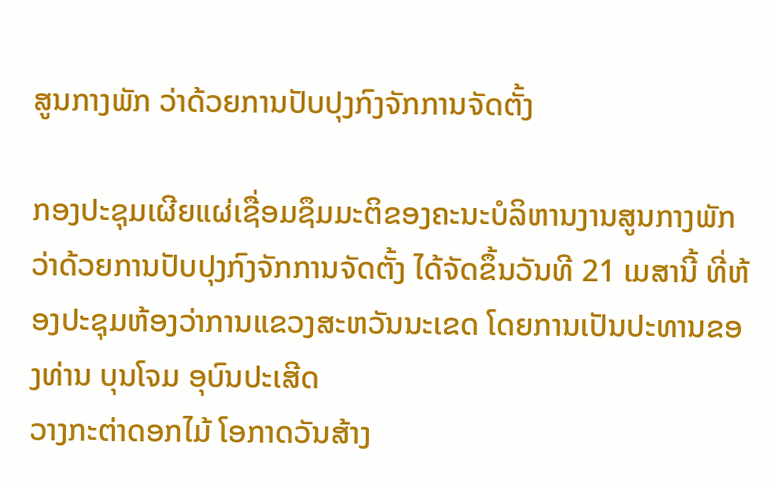ສູນກາງພັກ ວ່າດ້ວຍການປັບປຸງກົງຈັກການຈັດຕັ້ງ

ກອງປະຊຸມເຜີຍແຜ່ເຊື່ອມຊຶມມະຕິຂອງຄະນະບໍລິຫານງານສູນກາງພັກ ວ່າດ້ວຍການປັບປຸງກົງຈັກການຈັດຕັ້ງ ໄດ້ຈັດຂຶ້ນວັນທີ 21 ເມສານີ້ ທີ່ຫ້ອງປະຊຸມຫ້ອງວ່າການແຂວງສະຫວັນນະເຂດ ໂດຍການເປັນປະທານຂອງທ່ານ ບຸນໂຈມ ອຸບົນປະເສີດ
ວາງກະຕ່າດອກໄມ້ ໂອກາດວັນສ້າງ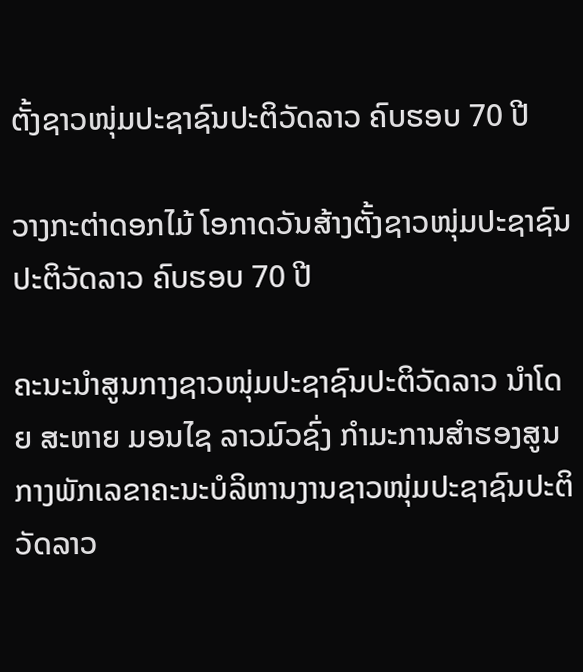ຕັ້ງຊາວໜຸ່ມປະຊາຊົນປະຕິວັດລາວ ຄົບຮອບ 70 ປີ

ວາງກະຕ່າດອກໄມ້ ໂອກາດວັນສ້າງຕັ້ງຊາວໜຸ່ມປະຊາຊົນປະຕິວັດລາວ ຄົບຮອບ 70 ປີ

ຄະນະນຳສູນກາງຊາວໜຸ່ມປະຊາຊົນປະຕິວັດລາວ ນຳໂດຍ ສະຫາຍ ມອນໄຊ ລາວມົວຊົ່ງ ກຳມະການສໍາຮອງສູນກາງພັກເລຂາຄະນະບໍລິຫານງານຊາວໜຸ່ມປະຊາຊົນປະຕິວັດລາວ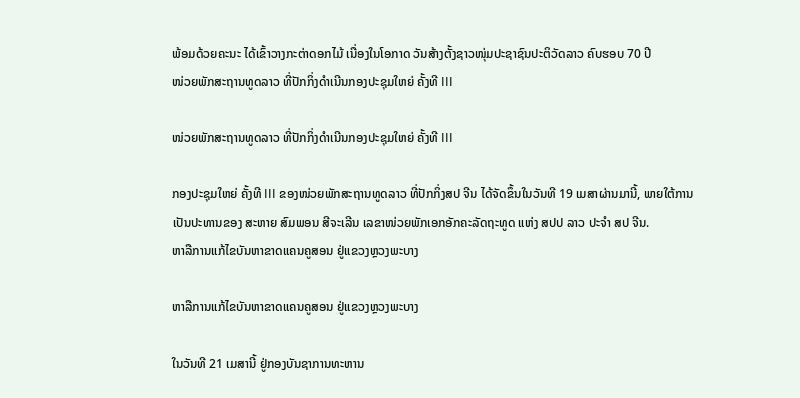ພ້ອມດ້ວຍຄະນະ ໄດ້ເຂົ້າວາງກະຕ່າດອກໄມ້ ເນື່ອງໃນໂອກາດ ວັນສ້າງຕັ້ງຊາວໜຸ່ມປະຊາຊົນປະຕິວັດລາວ ຄົບຮອບ 70 ປີ
ໜ່ວຍພັກສະຖານທູດລາວ ທີ່ປັກກິ່ງດຳເນີນກອງປະຊຸມໃຫຍ່ ຄັ້ງທີ III

ໜ່ວຍພັກສະຖານທູດລາວ ທີ່ປັກກິ່ງດຳເນີນກອງປະຊຸມໃຫຍ່ ຄັ້ງທີ III

ກອງປະຊຸມໃຫຍ່ ຄັ້ງທີ III ຂອງໜ່ວຍພັກສະຖານທູດລາວ ທີ່ປັກກິ່ງສປ ຈີນ ໄດ້ຈັດຂຶ້ນໃນວັນທີ 19 ເມສາຜ່ານມານີ້, ພາຍໃຕ້ການເປັນປະທານຂອງ ສະຫາຍ ສົມພອນ ສີຈະເລີນ ເລຂາໜ່ວຍພັກເອກອັກຄະລັດຖະທູດ ແຫ່ງ ສປປ ລາວ ປະຈຳ ສປ ຈີນ.
ຫາລືການແກ້ໄຂບັນຫາຂາດແຄນຄູສອນ ຢູ່ແຂວງຫຼວງພະບາງ

ຫາລືການແກ້ໄຂບັນຫາຂາດແຄນຄູສອນ ຢູ່ແຂວງຫຼວງພະບາງ

ໃນວັນທີ 21 ເມສານີ້ ຢູ່ກອງບັນຊາການທະຫານ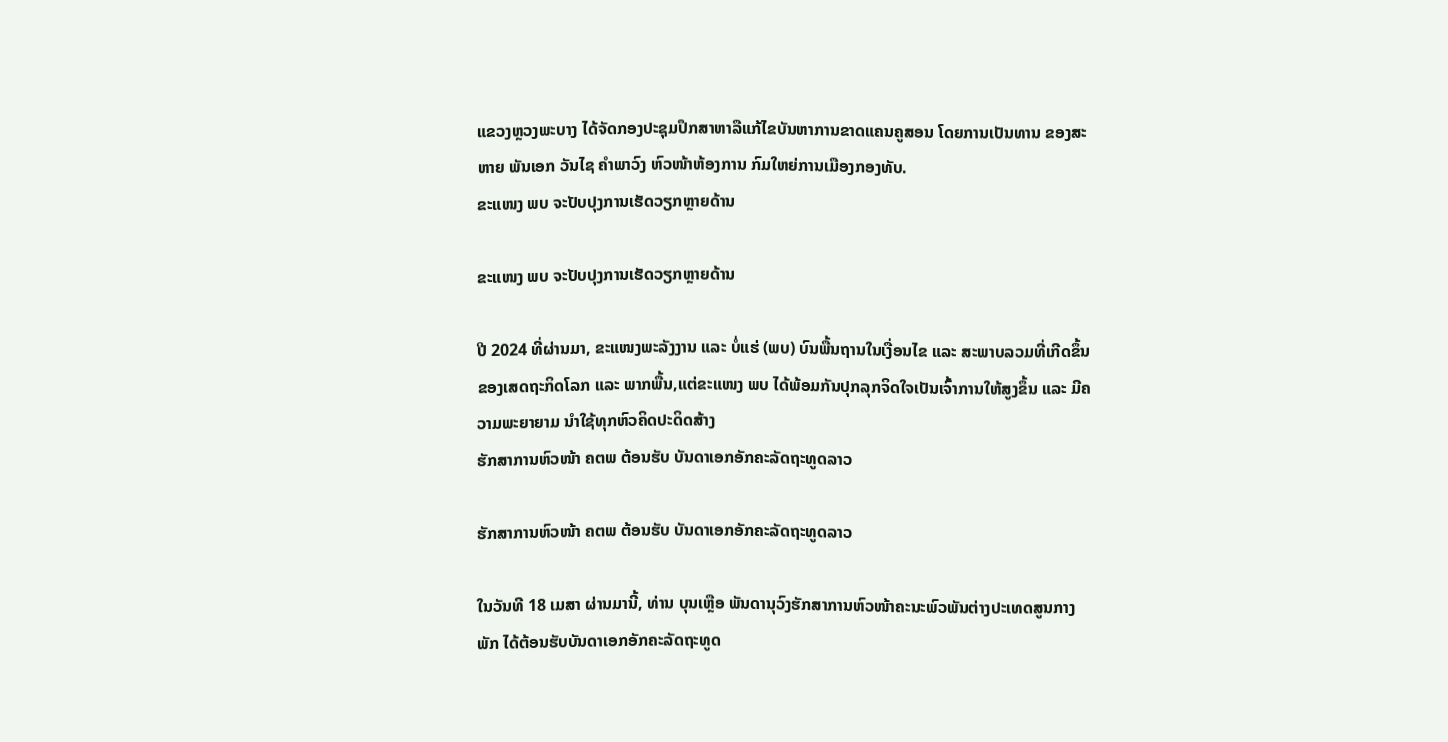ແຂວງຫຼວງພະບາງ ໄດ້ຈັດກອງປະຊຸມປຶກສາຫາລືແກ້ໄຂບັນຫາການຂາດແຄນຄູສອນ ໂດຍການເປັນທານ ຂອງສະຫາຍ ພັນເອກ ວັນໄຊ ຄຳພາວົງ ຫົວໜ້າຫ້ອງການ ກົມໃຫຍ່ການເມືອງກອງທັບ.
ຂະແໜງ ພບ ຈະປັບປຸງການເຮັດວຽກຫຼາຍດ້ານ

ຂະແໜງ ພບ ຈະປັບປຸງການເຮັດວຽກຫຼາຍດ້ານ

ປີ 2024 ທີ່ຜ່ານມາ, ຂະແໜງພະລັງງານ ແລະ ບໍ່ແຮ່ (ພບ) ບົນພື້ນຖານໃນເງື່ອນໄຂ ແລະ ສະພາບລວມທີ່ເກີດຂຶ້ນຂອງເສດຖະກິດໂລກ ແລະ ພາກພື້ນ,ແຕ່ຂະແໜງ ພບ ໄດ້ພ້ອມກັນປຸກລຸກຈິດໃຈເປັນເຈົ້າການໃຫ້ສູງຂຶ້ນ ແລະ ມີຄວາມພະຍາຍາມ ນໍາໃຊ້ທຸກຫົວຄິດປະດິດສ້າງ
ຮັກສາການຫົວໜ້າ ຄຕພ ຕ້ອນຮັບ ບັນດາເອກອັກຄະລັດຖະທູດລາວ

ຮັກສາການຫົວໜ້າ ຄຕພ ຕ້ອນຮັບ ບັນດາເອກອັກຄະລັດຖະທູດລາວ

ໃນວັນທີ 18 ເມສາ ຜ່ານມານີ້, ທ່ານ ບຸນເຫຼືອ ພັນດານຸວົງຮັກສາການຫົວໜ້າຄະນະພົວພັນຕ່າງປະເທດສູນກາງພັກ ໄດ້ຕ້ອນຮັບບັນດາເອກອັກຄະລັດຖະທູດ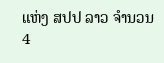ແຫ່ງ ສປປ ລາວ ຈໍານວນ 4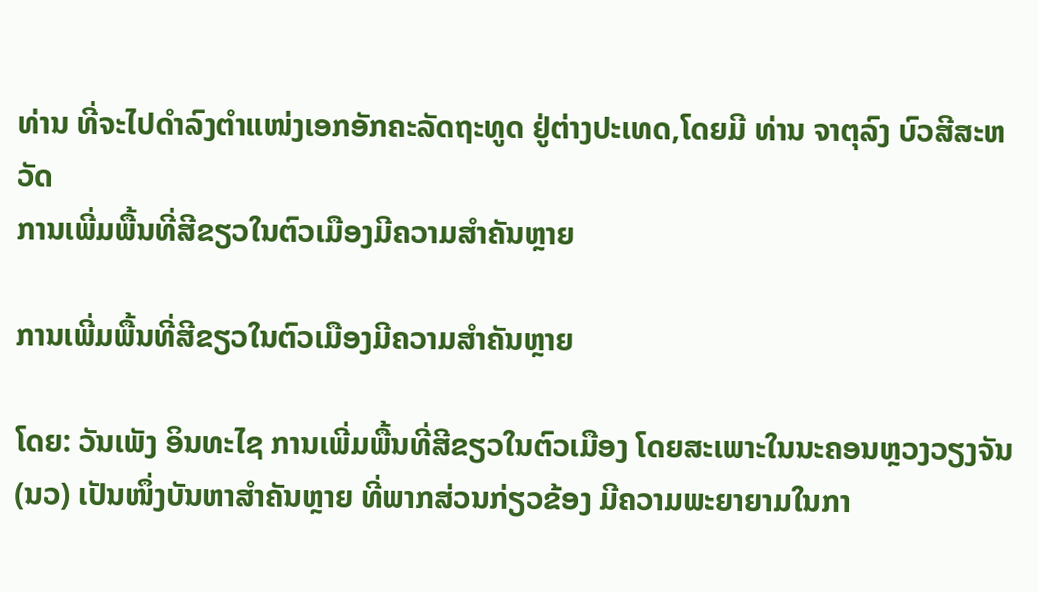ທ່ານ ທີ່ຈະໄປດໍາລົງຕໍາແໜ່ງເອກອັກຄະລັດຖະທູດ ຢູ່ຕ່າງປະເທດ,ໂດຍມີ ທ່ານ ຈາຕຸລົງ ບົວສີສະຫວັດ
ການເພີ່ມພື້ນທີ່ສີຂຽວໃນຕົວເມືອງມີຄວາມສໍາຄັນຫຼາຍ

ການເພີ່ມພື້ນທີ່ສີຂຽວໃນຕົວເມືອງມີຄວາມສໍາຄັນຫຼາຍ

ໂດຍ: ວັນເພັງ ອິນທະໄຊ ການເພີ່ມພື້ນທີ່ສີຂຽວໃນຕົວເມືອງ ໂດຍສະເພາະໃນນະຄອນຫຼວງວຽງຈັນ(ນວ) ເປັນໜຶ່ງບັນຫາສໍາຄັນຫຼາຍ ທີ່ພາກສ່ວນກ່ຽວຂ້ອງ ມີຄວາມພະຍາຍາມໃນກາ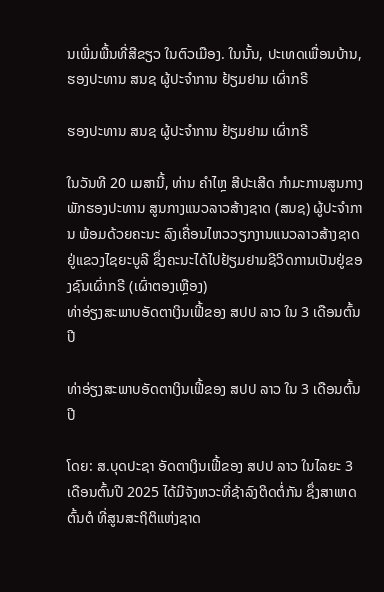ນເພີ່ມພື້ນທີ່ສີຂຽວ ໃນຕົວເມືອງ. ໃນນັ້ນ, ປະເທດເພື່ອນບ້ານ,
ຮອງປະທານ ສນຊ ຜູ້ປະຈໍາການ ຢ້ຽມຢາມ ເຜົ່າກຣີ

ຮອງປະທານ ສນຊ ຜູ້ປະຈໍາການ ຢ້ຽມຢາມ ເຜົ່າກຣີ

ໃນວັນທີ 20 ເມສານີ້, ທ່ານ ຄໍາໄຫຼ ສີປະເສີດ ກໍາມະການສູນກາງພັກຮອງປະທານ ສູນກາງແນວລາວສ້າງຊາດ (ສນຊ) ຜູ້ປະຈໍາການ ພ້ອມດ້ວຍຄະນະ ລົງເຄື່ອນໄຫວວຽກງານແນວລາວສ້າງຊາດ ຢູ່ແຂວງໄຊຍະບູລີ ຊຶ່ງຄະນະໄດ້ໄປຢ້ຽມຢາມຊີວິດການເປັນຢູ່ຂອງຊົນເຜົ່າກຣີ (ເຜົ່າຕອງເຫຼືອງ)
ທ່າອ່ຽງສະພາບອັດຕາເງິນເຟີ້ຂອງ ສປປ ລາວ ໃນ 3 ເດືອນຕົ້ນປີ

ທ່າອ່ຽງສະພາບອັດຕາເງິນເຟີ້ຂອງ ສປປ ລາວ ໃນ 3 ເດືອນຕົ້ນປີ

ໂດຍ: ສ.ບຸດປະຊາ ອັດຕາເງິນເຟີ້ຂອງ ສປປ ລາວ ໃນໄລຍະ 3 ເດືອນຕົ້ນປີ 2025 ໄດ້ມີຈັງຫວະທີ່ຊ້າລົງຕິດຕໍ່ກັນ ຊຶ່ງສາເຫດຕົ້ນຕໍ ທີ່ສູນສະຖິຕິແຫ່ງຊາດ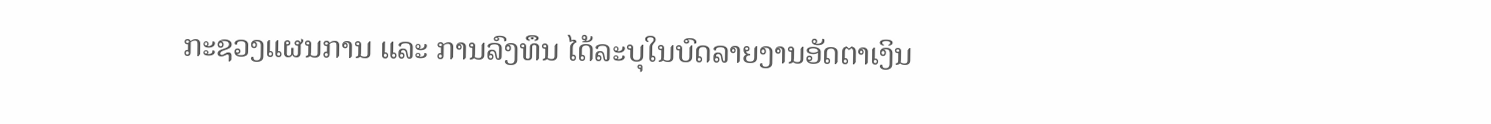ກະຊວງແຜນການ ແລະ ການລົງທຶນ ໄດ້ລະບຸໃນບົດລາຍງານອັດຕາເງິນ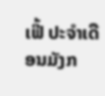ເຟີ້ ປະຈໍາເດືອນມັງກ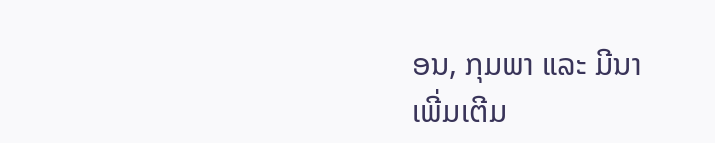ອນ, ກຸມພາ ແລະ ມີນາ
ເພີ່ມເຕີມ